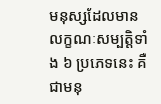មនុស្សដែលមានលក្ខណៈសម្បត្តិទាំង ៦ ប្រភេទនេះ គឺជាមនុ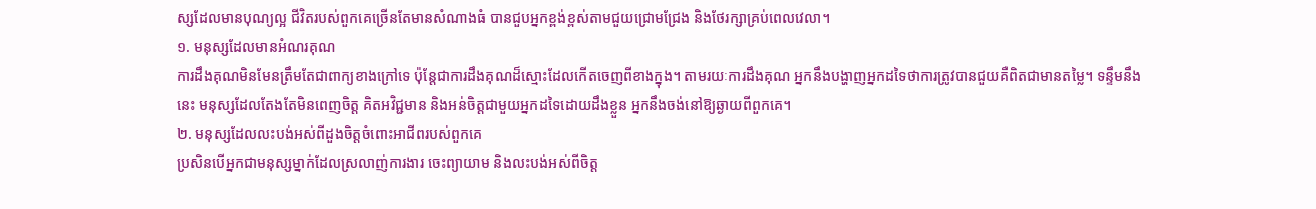ស្សដែលមានបុណ្យល្អ ជីវិតរបស់ពួកគេច្រើនតែមានសំណាងធំ បានជួបអ្នកខ្ពង់ខ្ពស់តាមជួយជ្រោមជ្រែង និងថែរក្សាគ្រប់ពេលវេលា។
១. មនុស្សដែលមានអំណរគុណ
ការដឹងគុណមិនមែនត្រឹមតែជាពាក្យខាងក្រៅទេ ប៉ុន្តែជាការដឹងគុណដ៏ស្មោះដែលកើតចេញពីខាងក្នុង។ តាមរយៈការដឹងគុណ អ្នកនឹងបង្ហាញអ្នកដទៃថាការត្រូវបានជួយគឺពិតជាមានតម្លៃ។ ទន្ទឹមនឹងនេះ មនុស្សដែលតែងតែមិនពេញចិត្ត គិតអវិជ្ជមាន និងអន់ចិត្តជាមួយអ្នកដទៃដោយដឹងខ្លួន អ្នកនឹងចង់នៅឱ្យឆ្ងាយពីពួកគេ។
២. មនុស្សដែលលះបង់អស់ពីដួងចិត្តចំពោះអាជីពរបស់ពួកគេ
ប្រសិនបើអ្នកជាមនុស្សម្នាក់ដែលស្រលាញ់ការងារ ចេះព្យាយាម និងលះបង់អស់ពីចិត្ត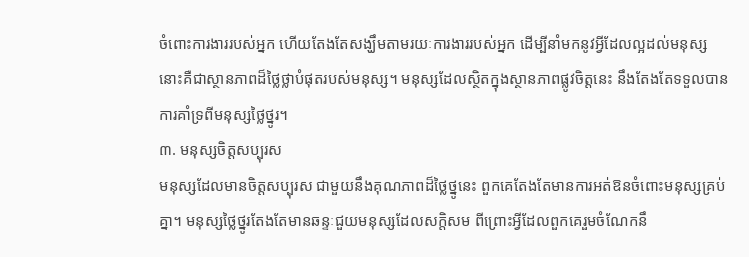ចំពោះការងាររបស់អ្នក ហើយតែងតែសង្ឃឹមតាមរយៈការងាររបស់អ្នក ដើម្បីនាំមកនូវអ្វីដែលល្អដល់មនុស្ស នោះគឺជាស្ថានភាពដ៏ថ្លៃថ្លាបំផុតរបស់មនុស្ស។ មនុស្សដែលស្ថិតក្នុងស្ថានភាពផ្លូវចិត្តនេះ នឹងតែងតែទទួលបានការគាំទ្រពីមនុស្សថ្លៃថ្នូរ។
៣. មនុស្សចិត្តសប្បុរស
មនុស្សដែលមានចិត្តសប្បុរស ជាមួយនឹងគុណភាពដ៏ថ្លៃថ្នូនេះ ពួកគេតែងតែមានការអត់ឱនចំពោះមនុស្សគ្រប់គ្នា។ មនុស្សថ្លៃថ្នូរតែងតែមានឆន្ទៈជួយមនុស្សដែលសក្តិសម ពីព្រោះអ្វីដែលពួកគេរួមចំណែកនឹ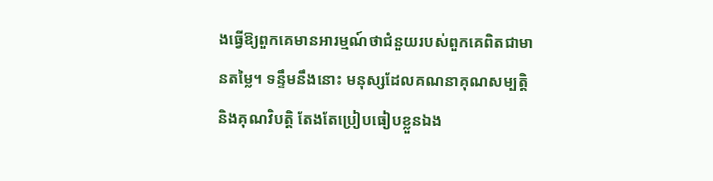ងធ្វើឱ្យពួកគេមានអារម្មណ៍ថាជំនួយរបស់ពួកគេពិតជាមានតម្លៃ។ ទន្ទឹមនឹងនោះ មនុស្សដែលគណនាគុណសម្បត្តិ និងគុណវិបត្តិ តែងតែប្រៀបធៀបខ្លួនឯង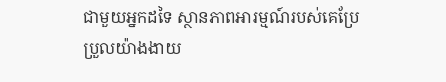ជាមួយអ្នកដទៃ ស្ថានភាពអារម្មណ៍របស់គេប្រែប្រួលយ៉ាងងាយ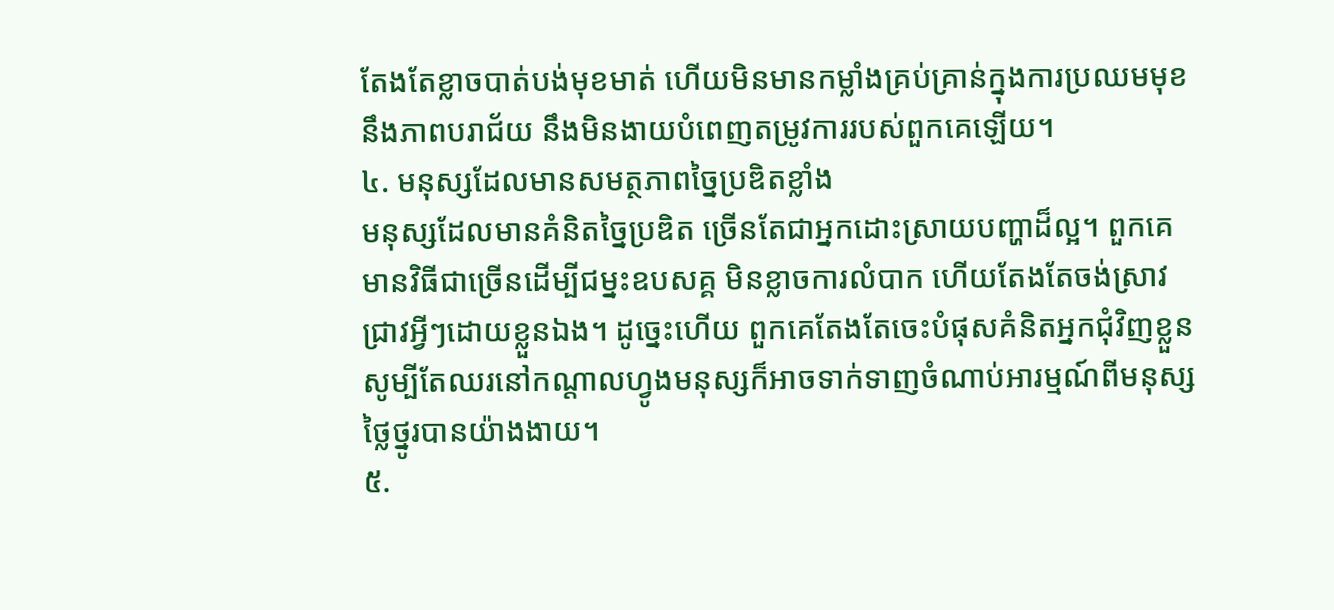តែងតែខ្លាចបាត់បង់មុខមាត់ ហើយមិនមានកម្លាំងគ្រប់គ្រាន់ក្នុងការប្រឈមមុខនឹងភាពបរាជ័យ នឹងមិនងាយបំពេញតម្រូវការរបស់ពួកគេឡើយ។
៤. មនុស្សដែលមានសមត្ថភាពច្នៃប្រឌិតខ្លាំង
មនុស្សដែលមានគំនិតច្នៃប្រឌិត ច្រើនតែជាអ្នកដោះស្រាយបញ្ហាដ៏ល្អ។ ពួកគេមានវិធីជាច្រើនដើម្បីជម្នះឧបសគ្គ មិនខ្លាចការលំបាក ហើយតែងតែចង់ស្រាវជ្រាវអ្វីៗដោយខ្លួនឯង។ ដូច្នេះហើយ ពួកគេតែងតែចេះបំផុសគំនិតអ្នកជុំវិញខ្លួន សូម្បីតែឈរនៅកណ្តាលហ្វូងមនុស្សក៏អាចទាក់ទាញចំណាប់អារម្មណ៍ពីមនុស្សថ្លៃថ្នូរបានយ៉ាងងាយ។
៥.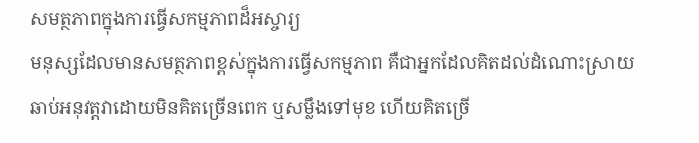សមត្ថភាពក្នុងការធ្វើសកម្មភាពដ៏អស្ចារ្យ
មនុស្សដែលមានសមត្ថភាពខ្ពស់ក្នុងការធ្វើសកម្មភាព គឺជាអ្នកដែលគិតដល់ដំណោះស្រាយ ឆាប់អនុវត្តវាដោយមិនគិតច្រើនពេក ឬសម្លឹងទៅមុខ ហើយគិតច្រើ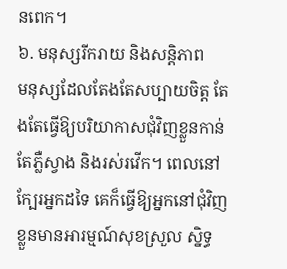នពេក។
៦. មនុស្សរីករាយ និងសន្តិភាព
មនុស្សដែលតែងតែសប្បាយចិត្ត តែងតែធ្វើឱ្យបរិយាកាសជុំវិញខ្លួនកាន់តែភ្លឺស្វាង និងរស់រវើក។ ពេលនៅក្បែរអ្នកដទៃ គេក៏ធ្វើឱ្យអ្នកនៅជុំវិញខ្លួនមានអារម្មណ៍សុខស្រួល ស្និទ្ធ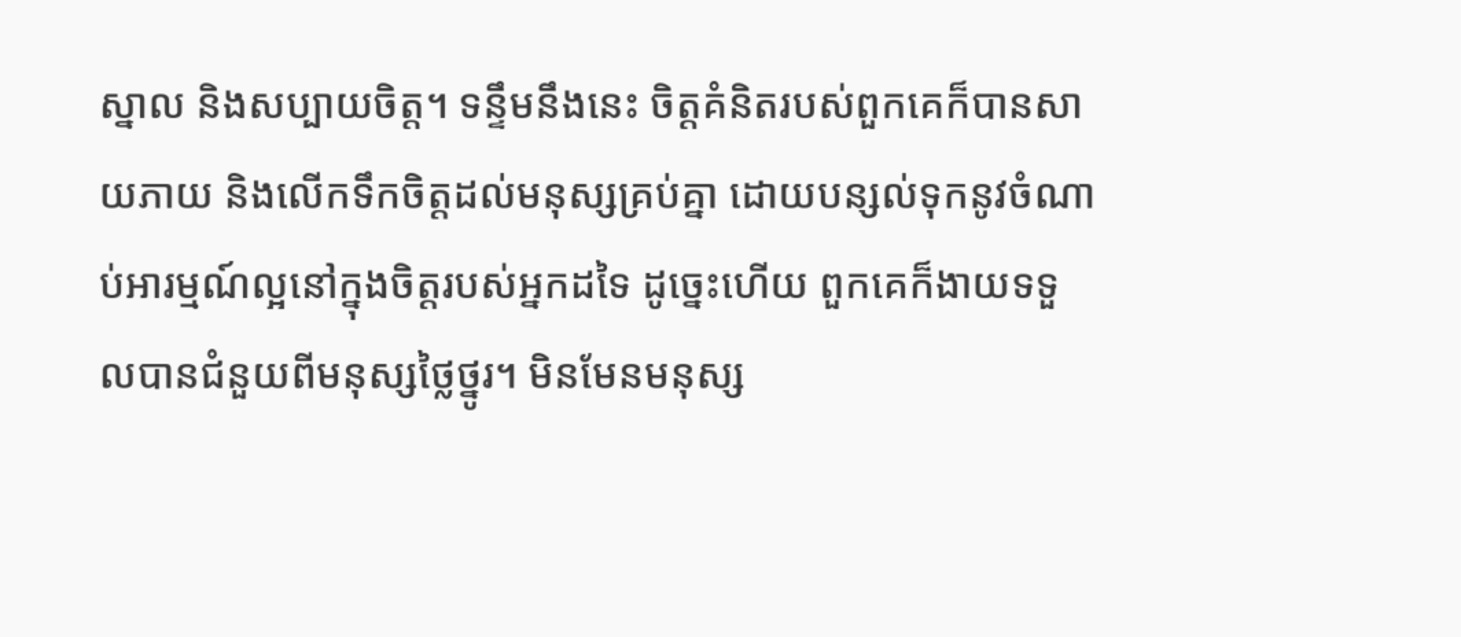ស្នាល និងសប្បាយចិត្ត។ ទន្ទឹមនឹងនេះ ចិត្តគំនិតរបស់ពួកគេក៏បានសាយភាយ និងលើកទឹកចិត្តដល់មនុស្សគ្រប់គ្នា ដោយបន្សល់ទុកនូវចំណាប់អារម្មណ៍ល្អនៅក្នុងចិត្តរបស់អ្នកដទៃ ដូច្នេះហើយ ពួកគេក៏ងាយទទួលបានជំនួយពីមនុស្សថ្លៃថ្នូរ។ មិនមែនមនុស្ស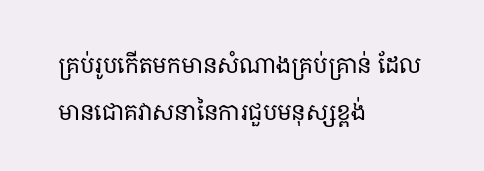គ្រប់រូបកើតមកមានសំណាងគ្រប់គ្រាន់ ដែលមានជោគវាសនានៃការជួបមនុស្សខ្ពង់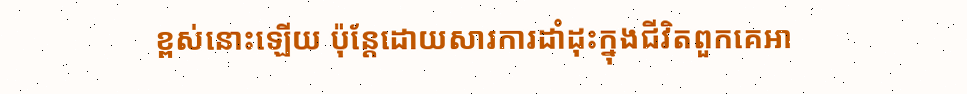ខ្ពស់នោះឡើយ ប៉ុន្តែដោយសារការដាំដុះក្នុងជីវិតពួកគេអា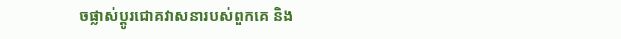ចផ្លាស់ប្តូរជោគវាសនារបស់ពួកគេ និង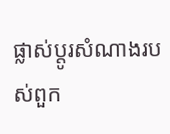ផ្លាស់ប្តូរសំណាងរបស់ពួក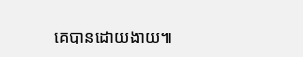គេបានដោយងាយ៕